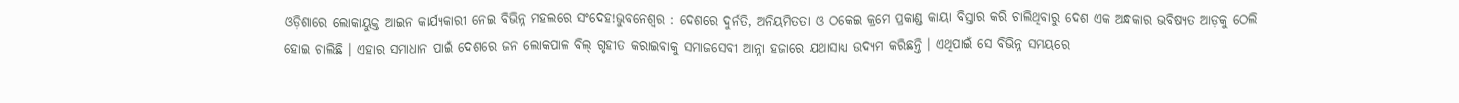ଓଡ଼ିଶାରେ ଲୋକାୟୁକ୍ତ ଆଇନ କାର୍ଯ୍ୟକାରୀ ନେଇ ବିଭିନ୍ନ ମହଲରେ ସଂଦେହ!ଭୁବନେଶ୍ୱର : ଦେଶରେ ଦୁର୍ନତି, ଅନିୟମିତତା ଓ ଠକେଇ କ୍ରମେ ପ୍ରକାଣ୍ଡ କାୟା ବିସ୍ତାର କରି ଚାଲିଥିବାରୁ ଦେଶ ଏକ ଅନ୍ଧକାର ଭବିଷ୍ୟତ ଆଡ଼କୁ ଠେଲି ହୋଇ ଚାଲିଛି । ଏହାର ସମାଧାନ ପାଇଁ ଦେଶରେ ଜନ ଲୋକପାଳ ବିଲ୍ ଗୃହୀତ କରାଇବାକୁ ସମାଜସେବୀ ଆନ୍ନା ହଜାରେ ଯଥାସାଧ୍ୟ ଉଦ୍ୟମ କରିଛନ୍ତି । ଏଥିପାଇଁ ସେ ବିଭିନ୍ନ ସମୟରେ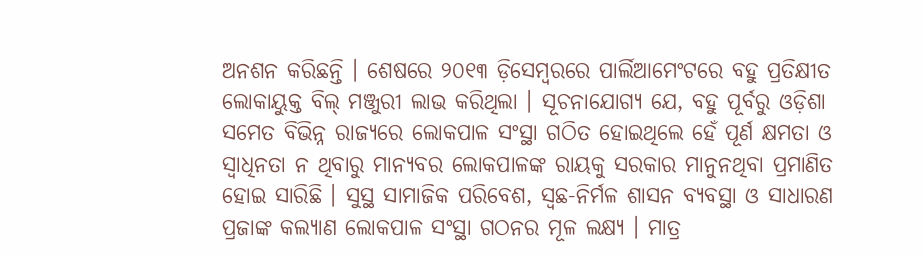ଅନଶନ କରିଛନ୍ତି । ଶେଷରେ ୨୦୧୩ ଡ଼ିସେମ୍ବରରେ ପାର୍ଲିଆମେଂଟରେ ବହୁ ପ୍ରତିକ୍ଷୀତ ଲୋକାୟୁକ୍ତ ବିଲ୍ ମଞ୍ଜୁରୀ ଲାଭ କରିଥିଲା । ସୂଚନାଯୋଗ୍ୟ ଯେ, ବହୁ ପୂର୍ବରୁ ଓଡ଼ିଶା ସମେତ ବିଭିନ୍ନ ରାଜ୍ୟରେ ଲୋକପାଳ ସଂସ୍ଥା ଗଠିତ ହୋଇଥିଲେ ହେଁ ପୂର୍ଣ କ୍ଷମତା ଓ ସ୍ୱାଧିନତା ନ ଥିବାରୁ ମାନ୍ୟବର ଲୋକପାଳଙ୍କ ରାୟକୁ ସରକାର ମାନୁନଥିବା ପ୍ରମାଣିତ ହୋଇ ସାରିଛି । ସୁସ୍ଥ ସାମାଜିକ ପରିବେଶ, ସ୍ୱଛ-ନିର୍ମଳ ଶାସନ ବ୍ୟବସ୍ଥା ଓ ସାଧାରଣ ପ୍ରଜାଙ୍କ କଲ୍ୟାଣ ଲୋକପାଳ ସଂସ୍ଥା ଗଠନର ମୂଳ ଲକ୍ଷ୍ୟ । ମାତ୍ର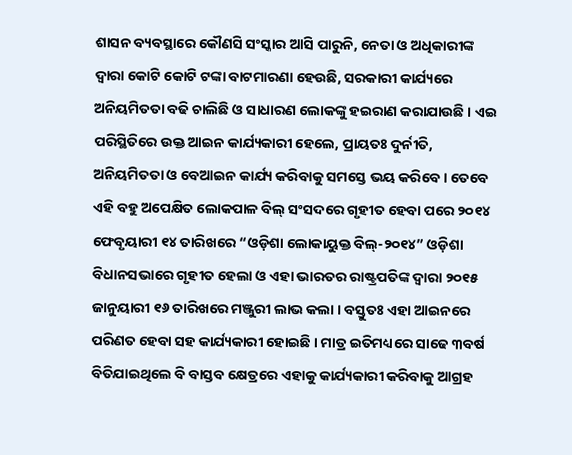ଶାସନ ବ୍ୟବସ୍ଥାରେ କୌଣସି ସଂସ୍କାର ଆସି ପାରୁନି, ନେତା ଓ ଅଧିକାରୀଙ୍କ ଦ୍ୱାରା କୋଟି କୋଟି ଟଙ୍କା ବାଟମାରଣା ହେଉଛି, ସରକାରୀ କାର୍ଯ୍ୟରେ ଅନିୟମିତତା ବଢି ଚାଲିଛି ଓ ସାଧାରଣ ଲୋକଙ୍କୁ ହଇରାଣ କରାଯାଉଛି । ଏଇ ପରିସ୍ଥିତିରେ ଉକ୍ତ ଆଇନ କାର୍ଯ୍ୟକାରୀ ହେଲେ, ପ୍ରାୟତଃ ଦୁର୍ନୀତି, ଅନିୟମିତତା ଓ ବେଆଇନ କାର୍ଯ୍ୟ କରିବାକୁ ସମସ୍ତେ ଭୟ କରିବେ । ତେବେ ଏହି ବହୁ ଅପେକ୍ଷିତ ଲୋକପାଳ ବିଲ୍ ସଂସଦରେ ଗୃହୀତ ହେବା ପରେ ୨୦୧୪ ଫେବୃୟାରୀ ୧୪ ତାରିଖରେ “ଓଡ଼ିଶା ଲୋକାୟୁକ୍ତ ବିଲ୍-୨୦୧୪” ଓଡ଼ିଶା ବିଧାନସଭାରେ ଗୃହୀତ ହେଲା ଓ ଏହା ଭାରତର ରାଷ୍ଟ୍ରପତିଙ୍କ ଦ୍ୱାରା ୨୦୧୫ ଜାନୁୟାରୀ ୧୬ ତାରିଖରେ ମଞ୍ଜୁରୀ ଲାଭ କଲା । ବସ୍ତୁତଃ ଏହା ଆଇନରେ ପରିଣତ ହେବା ସହ କାର୍ଯ୍ୟକାରୀ ହୋଇଛି । ମାତ୍ର ଇତିମଧ୍ୟରେ ସାଢେ ୩ବର୍ଷ ବିତିଯାଇଥିଲେ ବି ବାସ୍ତବ କ୍ଷେତ୍ରରେ ଏହାକୁ କାର୍ଯ୍ୟକାରୀ କରିବାକୁ ଆଗ୍ରହ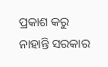ପ୍ରକାଶ କରୁ ନାହାନ୍ତି ସରକାର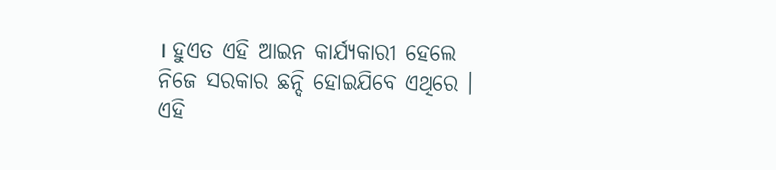। ହୁଏତ ଏହି ଆଇନ କାର୍ଯ୍ୟକାରୀ ହେଲେ ନିଜେ ସରକାର ଛନ୍ଦି ହୋଇଯିବେ ଏଥିରେ । ଏହି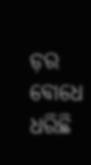ଡ଼ର ବୋଧେ ଧରିଛି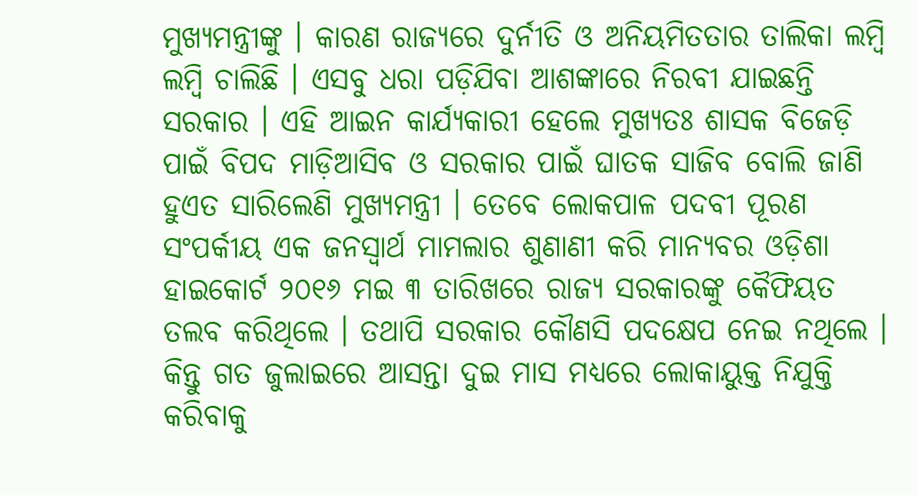ମୁଖ୍ୟମନ୍ତ୍ରୀଙ୍କୁ । କାରଣ ରାଜ୍ୟରେ ଦୁର୍ନୀତି ଓ ଅନିୟମିତତାର ତାଲିକା ଲମ୍ବି ଲମ୍ବି ଚାଲିଛି । ଏସବୁ ଧରା ପଡ଼ିଯିବା ଆଶଙ୍କାରେ ନିରବୀ ଯାଇଛନ୍ତି ସରକାର । ଏହି ଆଇନ କାର୍ଯ୍ୟକାରୀ ହେଲେ ମୁଖ୍ୟତଃ ଶାସକ ବିଜେଡ଼ି ପାଇଁ ବିପଦ ମାଡ଼ିଆସିବ ଓ ସରକାର ପାଇଁ ଘାତକ ସାଜିବ ବୋଲି ଜାଣି ହୁଏତ ସାରିଲେଣି ମୁଖ୍ୟମନ୍ତ୍ରୀ । ତେବେ ଲୋକପାଳ ପଦବୀ ପୂରଣ ସଂପର୍କୀୟ ଏକ ଜନସ୍ୱାର୍ଥ ମାମଲାର ଶୁଣାଣୀ କରି ମାନ୍ୟବର ଓଡ଼ିଶା ହାଇକୋର୍ଟ ୨୦୧୬ ମଇ ୩ ତାରିଖରେ ରାଜ୍ୟ ସରକାରଙ୍କୁ କୈଫିୟତ ତଲବ କରିଥିଲେ । ତଥାପି ସରକାର କୌଣସି ପଦକ୍ଷେପ ନେଇ ନଥିଲେ । କିନ୍ତୁ ଗତ ଜୁଲାଇରେ ଆସନ୍ତା ଦୁଇ ମାସ ମଧ୍ୟରେ ଲୋକାୟୁକ୍ତ ନିଯୁକ୍ତି କରିବାକୁ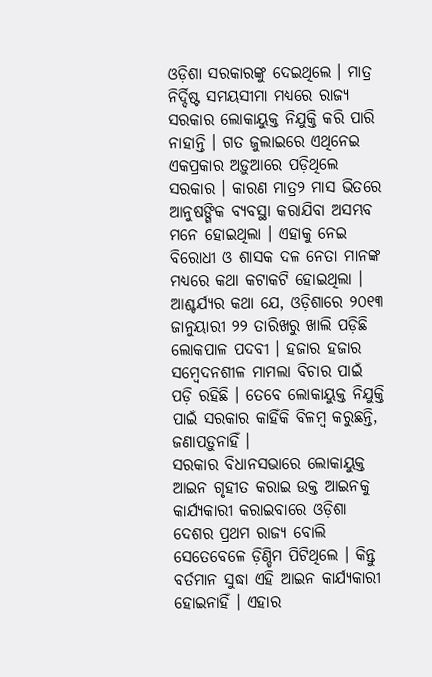ଓଡ଼ିଶା ସରକାରଙ୍କୁ ଦେଇଥିଲେ । ମାତ୍ର ନିର୍ଦ୍ଦିଷ୍ଟ ସମୟସୀମା ମଧ୍ୟରେ ରାଜ୍ୟ ସରକାର ଲୋକାୟୁକ୍ତ ନିଯୁକ୍ତି କରି ପାରି ନାହାନ୍ତି । ଗତ ଜୁଲାଇରେ ଏଥିନେଇ ଏକପ୍ରକାର ଅଡ଼ୁଆରେ ପଡ଼ିଥିଲେ ସରକାର । କାରଣ ମାତ୍ର୨ ମାସ ଭିତରେ ଆନୁଷଙ୍ଗିକ ବ୍ୟବସ୍ଥା କରାଯିବା ଅସମ୍ଭବ ମନେ ହୋଇଥିଲା । ଏହାକୁ ନେଇ ବିରୋଧୀ ଓ ଶାସକ ଦଳ ନେତା ମାନଙ୍କ ମଧ୍ୟରେ କଥା କଟାକଟି ହୋଇଥିଲା । ଆଶ୍ଚର୍ଯ୍ୟର କଥା ଯେ, ଓଡ଼ିଶାରେ ୨୦୧୩ ଜାନୁୟାରୀ ୨୨ ତାରିଖରୁ ଖାଲି ପଡ଼ିଛି ଲୋକପାଳ ପଦବୀ । ହଜାର ହଜାର ସମ୍ବେଦନଶୀଳ ମାମଲା ବିଚାର ପାଇଁ ପଡ଼ି ରହିଛି । ତେବେ ଲୋକାୟୁକ୍ତ ନିଯୁକ୍ତି ପାଇଁ ସରକାର କାହିଁକି ବିଳମ୍ବ କରୁଛନ୍ତି, ଜଣାପଡ଼ୁନାହିଁ ।
ସରକାର ବିଧାନସଭାରେ ଲୋକାୟୁକ୍ତ ଆଇନ ଗୃହୀତ କରାଇ ଉକ୍ତ ଆଇନକୁ କାର୍ଯ୍ୟକାରୀ କରାଇବାରେ ଓଡ଼ିଶା ଦେଶର ପ୍ରଥମ ରାଜ୍ୟ ବୋଲି ସେତେବେଳେ ଡ଼ିଣ୍ଡିମ ପିଟିଥିଲେ । କିନ୍ତୁ ବର୍ତମାନ ସୁଦ୍ଧା ଏହି ଆଇନ କାର୍ଯ୍ୟକାରୀ ହୋଇନାହିଁ । ଏହାର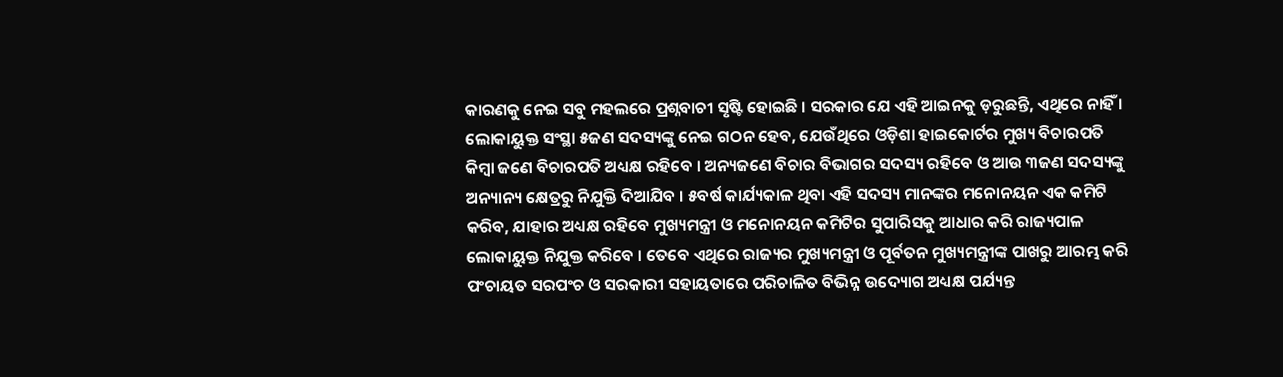କାରଣକୁ ନେଇ ସବୁ ମହଲରେ ପ୍ରଶ୍ନବାଚୀ ସୃଷ୍ଟି ହୋଇଛି । ସରକାର ଯେ ଏହି ଆଇନକୁ ଡ଼ରୁଛନ୍ତି, ଏଥିରେ ନାହିଁ । ଲୋକାୟୁକ୍ତ ସଂସ୍ଥା ୫ଜଣ ସଦସ୍ୟଙ୍କୁ ନେଇ ଗଠନ ହେବ, ଯେଉଁଥିରେ ଓଡ଼ିଶା ହାଇକୋର୍ଟର ମୁଖ୍ୟ ବିଚାରପତି କିମ୍ବା ଜଣେ ବିଚାରପତି ଅଧ୍ୟକ୍ଷ ରହିବେ । ଅନ୍ୟଜଣେ ବିଚାର ବିଭାଗର ସଦସ୍ୟ ରହିବେ ଓ ଆଉ ୩ଜଣ ସଦସ୍ୟଙ୍କୁ ଅନ୍ୟାନ୍ୟ କ୍ଷେତ୍ରରୁ ନିଯୁକ୍ତି ଦିଆଯିବ । ୫ବର୍ଷ କାର୍ଯ୍ୟକାଳ ଥିବା ଏହି ସଦସ୍ୟ ମାନଙ୍କର ମନୋନୟନ ଏକ କମିଟି କରିବ, ଯାହାର ଅଧ୍ୟକ୍ଷ ରହିବେ ମୁଖ୍ୟମନ୍ତ୍ରୀ ଓ ମନୋନୟନ କମିଟିର ସୁପାରିସକୁ ଆଧାର କରି ରାଜ୍ୟପାଳ ଲୋକାୟୁକ୍ତ ନିଯୁକ୍ତ କରିବେ । ତେବେ ଏଥିରେ ରାଜ୍ୟର ମୁଖ୍ୟମନ୍ତ୍ରୀ ଓ ପୂର୍ବତନ ମୁଖ୍ୟମନ୍ତ୍ରୀଙ୍କ ପାଖରୁ ଆରମ୍ଭ କରି ପଂଚାୟତ ସରପଂଚ ଓ ସରକାରୀ ସହାୟତାରେ ପରିଚାଳିତ ବିଭିନ୍ନ ଉଦ୍ୟୋଗ ଅଧ୍ୟକ୍ଷ ପର୍ଯ୍ୟନ୍ତ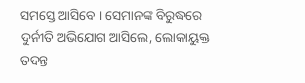ସମସ୍ତେ ଆସିବେ । ସେମାନଙ୍କ ବିରୁଦ୍ଧରେ ଦୁର୍ନୀତି ଅଭିଯୋଗ ଆସିଲେ, ଲୋକାୟୁକ୍ତ ତଦନ୍ତ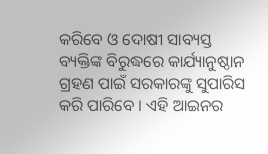କରିବେ ଓ ଦୋଷୀ ସାବ୍ୟସ୍ତ ବ୍ୟକ୍ତିଙ୍କ ବିରୁଦ୍ଧରେ କାର୍ଯ୍ୟାନୁଷ୍ଠାନ ଗ୍ରହଣ ପାଇଁ ସରକାରଙ୍କୁ ସୁପାରିସ କରି ପାରିବେ । ଏହି ଆଇନର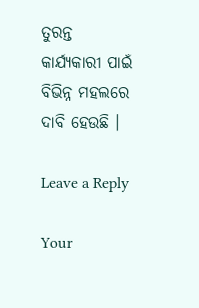ତୁରନ୍ତ କାର୍ଯ୍ୟକାରୀ ପାଇଁ ବିଭିନ୍ନ ମହଲରେ ଦାବି ହେଉଛି ।

Leave a Reply

Your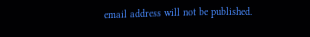email address will not be published.